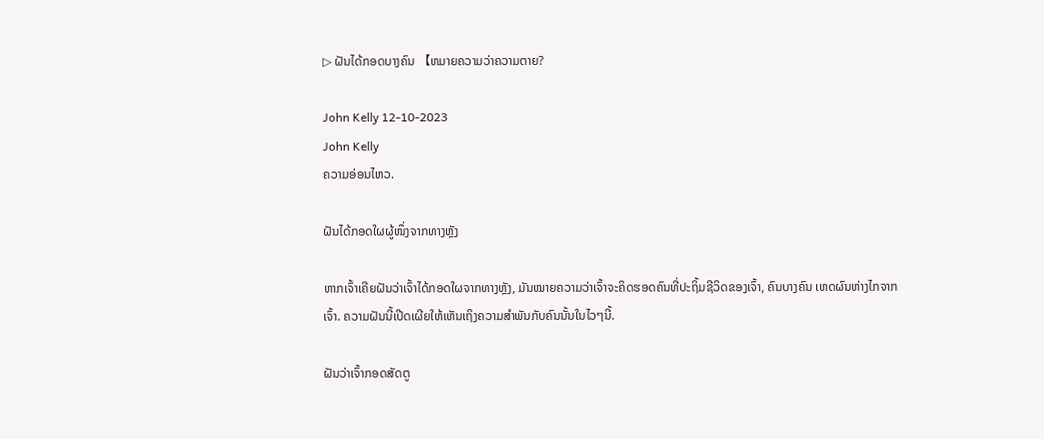▷ ຝັນໄດ້ກອດບາງຄົນ 【ຫມາຍຄວາມວ່າຄວາມຕາຍ?

John Kelly 12-10-2023
John Kelly
ຄວາມອ່ອນໄຫວ.

ຝັນໄດ້ກອດໃຜຜູ້ໜຶ່ງຈາກທາງຫຼັງ

ຫາກເຈົ້າເຄີຍຝັນວ່າເຈົ້າໄດ້ກອດໃຜຈາກທາງຫຼັງ, ມັນໝາຍຄວາມວ່າເຈົ້າຈະຄິດຮອດຄົນທີ່ປະຖິ້ມຊີວິດຂອງເຈົ້າ, ຄົນບາງຄົນ ເຫດຜົນຫ່າງໄກຈາກເຈົ້າ. ຄວາມຝັນນີ້ເປີດເຜີຍໃຫ້ເຫັນເຖິງຄວາມສຳພັນກັບຄົນນັ້ນໃນໄວໆນີ້.

ຝັນວ່າເຈົ້າກອດສັດຕູ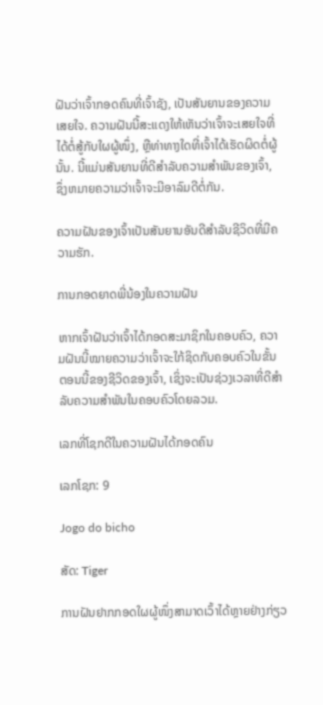ຝັນວ່າເຈົ້າກອດຄົນທີ່ເຈົ້າຊັງ, ເປັນສັນຍານຂອງຄວາມເສຍໃຈ. ຄວາມຝັນນີ້ສະແດງໃຫ້ເຫັນວ່າເຈົ້າຈະເສຍໃຈທີ່ໄດ້ຕໍ່ສູ້ກັບໃຜຜູ້ໜຶ່ງ, ຫຼືທ່າທາງໃດທີ່ເຈົ້າໄດ້ເຮັດຜິດຕໍ່ຜູ້ນັ້ນ. ນີ້ແມ່ນສັນຍານທີ່ດີສໍາລັບຄວາມສຳພັນຂອງເຈົ້າ, ຊຶ່ງຫມາຍຄວາມວ່າເຈົ້າຈະມີອາລົມດີຕໍ່ກັນ.

ຄວາມຝັນຂອງເຈົ້າເປັນສັນຍານອັນດີສໍາລັບຊີວິດທີ່ມີຄວາມຮັກ.

ການກອດຍາດພີ່ນ້ອງໃນຄວາມຝັນ

ຫາກເຈົ້າຝັນວ່າເຈົ້າໄດ້ກອດສະມາຊິກໃນຄອບຄົວ, ຄວາມຝັນນີ້ໝາຍຄວາມວ່າເຈົ້າຈະໃກ້ຊິດກັບຄອບຄົວໃນຂັ້ນຕອນນີ້ຂອງຊີວິດຂອງເຈົ້າ, ເຊິ່ງຈະເປັນຊ່ວງເວລາທີ່ດີສຳລັບຄວາມສຳພັນໃນຄອບຄົວໂດຍລວມ.

ເລກທີ່ໂຊກດີໃນຄວາມຝັນໄດ້ກອດຄົນ

ເລກໂຊກ: 9

Jogo do bicho

ສັດ: Tiger

ການຝັນຢາກກອດໃຜຜູ້ໜຶ່ງສາມາດເວົ້າໄດ້ຫຼາຍຢ່າງກ່ຽວ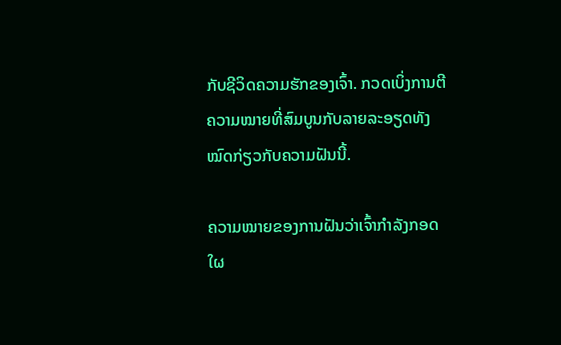ກັບຊີວິດຄວາມຮັກຂອງເຈົ້າ. ກວດເບິ່ງການຕີຄວາມໝາຍທີ່ສົມບູນກັບລາຍລະອຽດທັງໝົດກ່ຽວກັບຄວາມຝັນນີ້.

ຄວາມໝາຍຂອງການຝັນວ່າເຈົ້າກຳລັງກອດໃຜ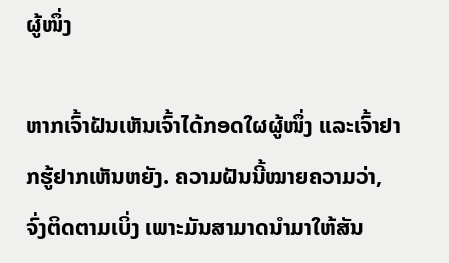ຜູ້ໜຶ່ງ

ຫາກເຈົ້າຝັນເຫັນເຈົ້າໄດ້ກອດໃຜຜູ້ໜຶ່ງ ແລະເຈົ້າຢາກຮູ້ຢາກເຫັນຫຍັງ. ຄວາມຝັນນີ້ໝາຍຄວາມວ່າ, ຈົ່ງຕິດຕາມເບິ່ງ ເພາະມັນສາມາດນຳມາໃຫ້ສັນ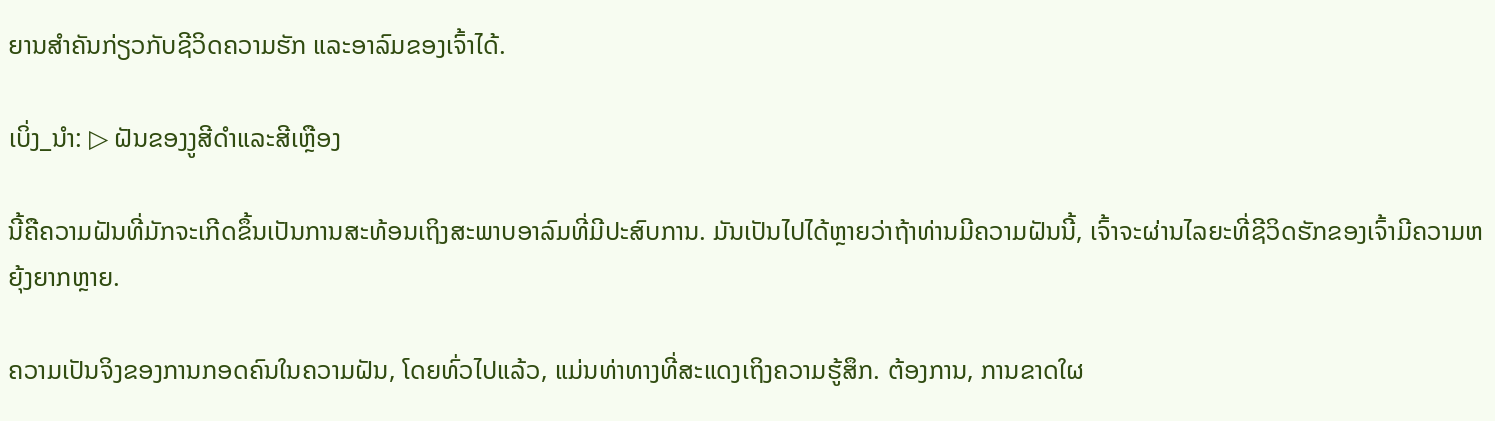ຍານສຳຄັນກ່ຽວກັບຊີວິດຄວາມຮັກ ແລະອາລົມຂອງເຈົ້າໄດ້.

ເບິ່ງ_ນຳ: ▷ ຝັນຂອງງູສີດໍາແລະສີເຫຼືອງ

ນີ້ຄືຄວາມຝັນທີ່ມັກຈະເກີດຂຶ້ນເປັນການສະທ້ອນເຖິງສະພາບອາລົມທີ່ມີປະສົບການ. ມັນເປັນໄປໄດ້ຫຼາຍວ່າຖ້າທ່ານມີຄວາມຝັນນີ້, ເຈົ້າຈະຜ່ານໄລຍະທີ່ຊີວິດຮັກຂອງເຈົ້າມີຄວາມຫຍຸ້ງຍາກຫຼາຍ.

ຄວາມເປັນຈິງຂອງການກອດຄົນໃນຄວາມຝັນ, ໂດຍທົ່ວໄປແລ້ວ, ແມ່ນທ່າທາງທີ່ສະແດງເຖິງຄວາມຮູ້ສຶກ. ຕ້ອງການ, ການຂາດໃຜ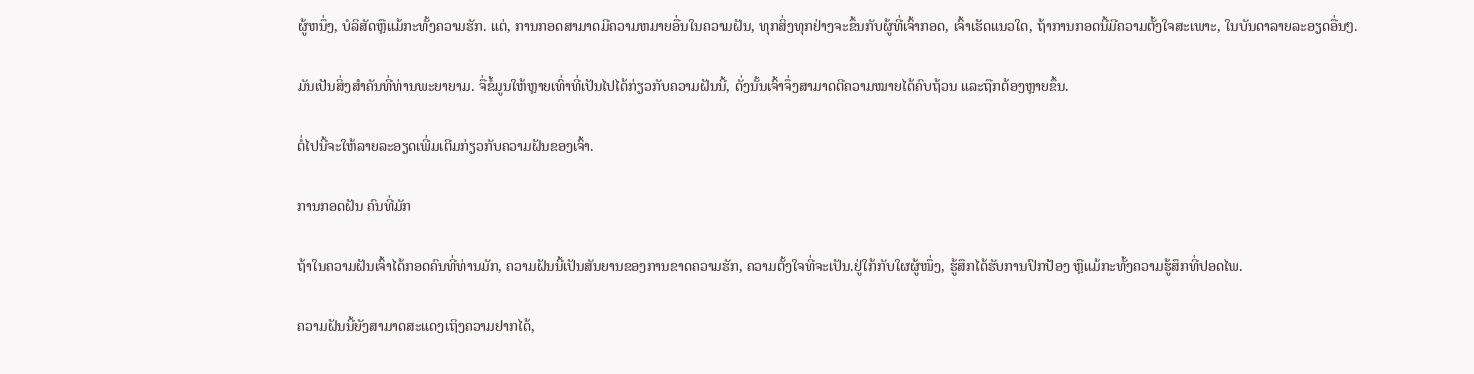ຜູ້ຫນຶ່ງ, ບໍລິສັດຫຼືແມ້ກະທັ້ງຄວາມຮັກ. ແຕ່, ການກອດສາມາດມີຄວາມຫມາຍອື່ນໃນຄວາມຝັນ, ທຸກສິ່ງທຸກຢ່າງຈະຂຶ້ນກັບຜູ້ທີ່ເຈົ້າກອດ, ເຈົ້າເຮັດແນວໃດ, ຖ້າການກອດນີ້ມີຄວາມຕັ້ງໃຈສະເພາະ, ໃນບັນດາລາຍລະອຽດອື່ນໆ.

ມັນເປັນສິ່ງສໍາຄັນທີ່ທ່ານພະຍາຍາມ. ຈື່ຂໍ້ມູນໃຫ້ຫຼາຍເທົ່າທີ່ເປັນໄປໄດ້ກ່ຽວກັບຄວາມຝັນນີ້, ດັ່ງນັ້ນເຈົ້າຈຶ່ງສາມາດຕີຄວາມໝາຍໄດ້ຄົບຖ້ວນ ແລະຖືກຕ້ອງຫຼາຍຂຶ້ນ.

ຕໍ່ໄປນີ້ຈະໃຫ້ລາຍລະອຽດເພີ່ມເຕີມກ່ຽວກັບຄວາມຝັນຂອງເຈົ້າ.

ການກອດຝັນ ຄົນທີ່ມັກ

ຖ້າໃນຄວາມຝັນເຈົ້າໄດ້ກອດຄົນທີ່ທ່ານມັກ, ຄວາມຝັນນີ້ເປັນສັນຍານຂອງການຂາດຄວາມຮັກ, ຄວາມຕັ້ງໃຈທີ່ຈະເປັນ.ຢູ່ໃກ້ກັບໃຜຜູ້ໜຶ່ງ, ຮູ້ສຶກໄດ້ຮັບການປົກປ້ອງ ຫຼືແມ້ກະທັ້ງຄວາມຮູ້ສຶກທີ່ປອດໄພ.

ຄວາມຝັນນີ້ຍັງສາມາດສະແດງເຖິງຄວາມຢາກໄດ້,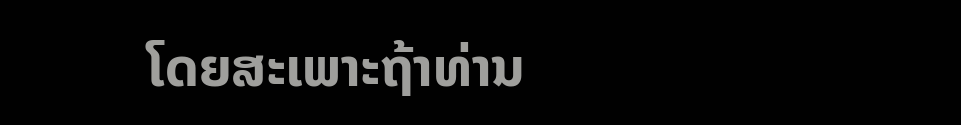ໂດຍສະເພາະຖ້າທ່ານ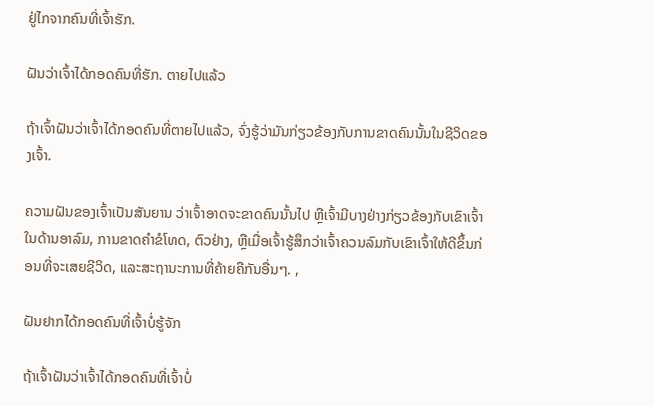ຢູ່ໄກຈາກຄົນທີ່ເຈົ້າຮັກ.

ຝັນວ່າເຈົ້າໄດ້ກອດຄົນທີ່ຮັກ. ຕາຍໄປແລ້ວ

ຖ້າເຈົ້າຝັນວ່າເຈົ້າໄດ້ກອດຄົນທີ່ຕາຍໄປແລ້ວ, ຈົ່ງຮູ້ວ່າມັນກ່ຽວຂ້ອງກັບການຂາດຄົນນັ້ນໃນຊີວິດຂອງເຈົ້າ.

ຄວາມຝັນຂອງເຈົ້າເປັນສັນຍານ ວ່າເຈົ້າອາດຈະຂາດຄົນນັ້ນໄປ ຫຼືເຈົ້າມີບາງຢ່າງກ່ຽວຂ້ອງກັບເຂົາເຈົ້າໃນດ້ານອາລົມ, ການຂາດຄຳຂໍໂທດ, ຕົວຢ່າງ, ຫຼືເມື່ອເຈົ້າຮູ້ສຶກວ່າເຈົ້າຄວນລົມກັບເຂົາເຈົ້າໃຫ້ດີຂຶ້ນກ່ອນທີ່ຈະເສຍຊີວິດ, ແລະສະຖານະການທີ່ຄ້າຍຄືກັນອື່ນໆ. ,

ຝັນຢາກໄດ້ກອດຄົນທີ່ເຈົ້າບໍ່ຮູ້ຈັກ

ຖ້າເຈົ້າຝັນວ່າເຈົ້າໄດ້ກອດຄົນທີ່ເຈົ້າບໍ່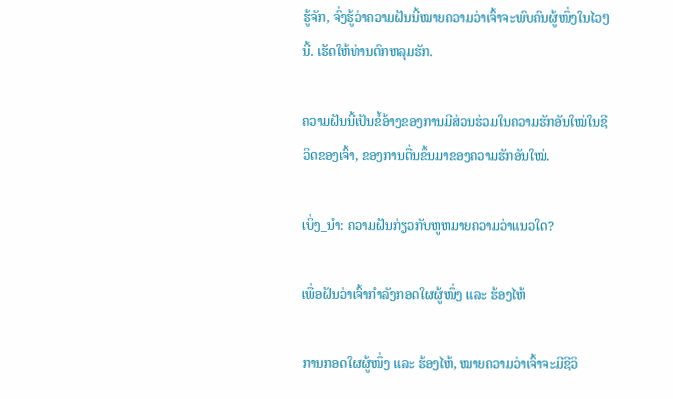ຮູ້ຈັກ, ຈົ່ງຮູ້ວ່າຄວາມຝັນນີ້ໝາຍຄວາມວ່າເຈົ້າຈະພົບຄົນຜູ້ໜຶ່ງໃນໄວໆນີ້. ເຮັດໃຫ້ທ່ານຕົກຫລຸມຮັກ.

ຄວາມຝັນນີ້ເປັນຂໍ້ອ້າງຂອງການມີສ່ວນຮ່ວມໃນຄວາມຮັກອັນໃໝ່ໃນຊີວິດຂອງເຈົ້າ, ຂອງການຕື່ນຂຶ້ນມາຂອງຄວາມຮັກອັນໃໝ່.

ເບິ່ງ_ນຳ: ຄວາມຝັນກ່ຽວກັບຫູຫມາຍຄວາມວ່າແນວໃດ?

ເພື່ອຝັນວ່າເຈົ້າກຳລັງກອດໃຜຜູ້ໜຶ່ງ ແລະ ຮ້ອງໄຫ້

ການກອດໃຜຜູ້ໜຶ່ງ ແລະ ຮ້ອງໄຫ້, ໝາຍຄວາມວ່າເຈົ້າຈະມີຊີວິ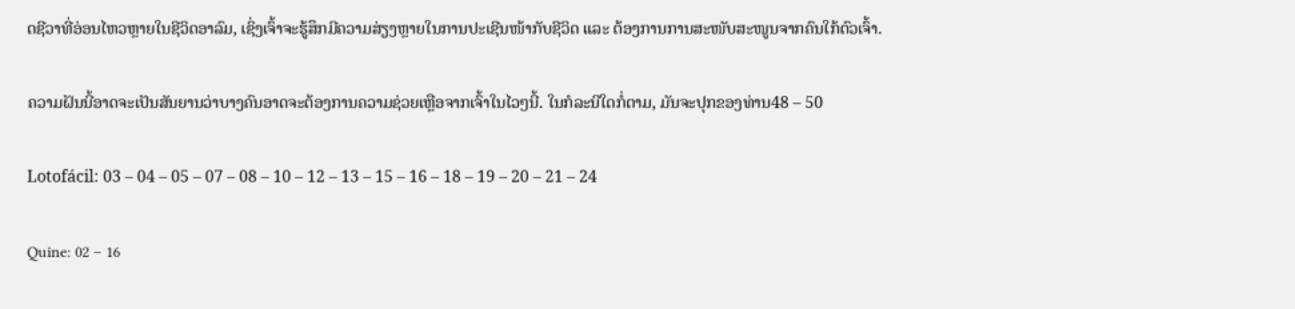ດຊີວາທີ່ອ່ອນໄຫວຫຼາຍໃນຊີວິດອາລົມ, ເຊິ່ງເຈົ້າຈະຮູ້ສຶກມີຄວາມສ່ຽງຫຼາຍໃນການປະເຊີນໜ້າກັບຊີວິດ ແລະ ຕ້ອງການການສະໜັບສະໜູນຈາກຄົນໃກ້ຕົວເຈົ້າ.

ຄວາມຝັນນີ້ອາດຈະເປັນສັນຍານວ່າບາງຄົນອາດຈະຕ້ອງການຄວາມຊ່ວຍເຫຼືອຈາກເຈົ້າໃນໄວໆນີ້. ໃນກໍລະນີໃດກໍ່ຕາມ, ມັນຈະປຸກຂອງທ່ານ48 – 50

Lotofácil: 03 – 04 – 05 – 07 – 08 – 10 – 12 – 13 – 15 – 16 – 18 – 19 – 20 – 21 – 24

Quine: 02 – 16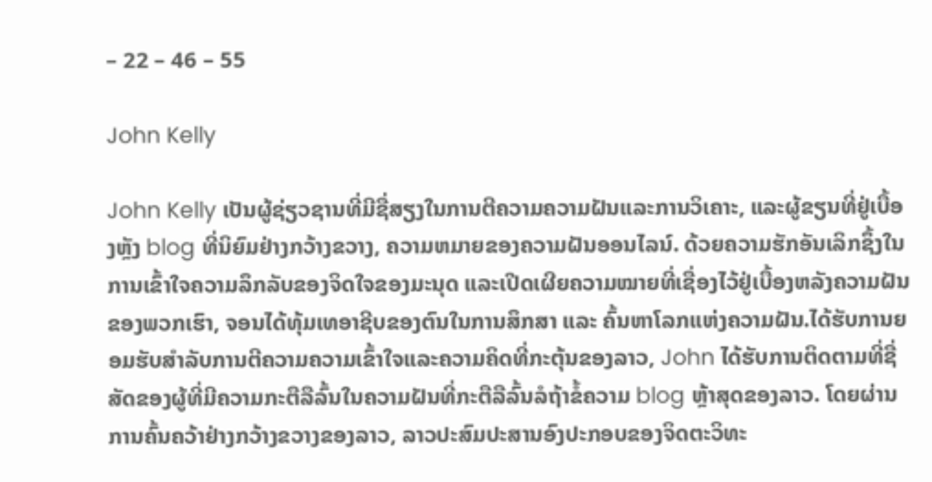– 22 – 46 – 55

John Kelly

John Kelly ເປັນຜູ້ຊ່ຽວຊານທີ່ມີຊື່ສຽງໃນການຕີຄວາມຄວາມຝັນແລະການວິເຄາະ, ແລະຜູ້ຂຽນທີ່ຢູ່ເບື້ອງຫຼັງ blog ທີ່ນິຍົມຢ່າງກວ້າງຂວາງ, ຄວາມຫມາຍຂອງຄວາມຝັນອອນໄລນ໌. ດ້ວຍຄວາມຮັກອັນເລິກຊຶ້ງໃນການເຂົ້າໃຈຄວາມລຶກລັບຂອງຈິດໃຈຂອງມະນຸດ ແລະເປີດເຜີຍຄວາມໝາຍທີ່ເຊື່ອງໄວ້ຢູ່ເບື້ອງຫລັງຄວາມຝັນຂອງພວກເຮົາ, ຈອນໄດ້ທຸ້ມເທອາຊີບຂອງຕົນໃນການສຶກສາ ແລະ ຄົ້ນຫາໂລກແຫ່ງຄວາມຝັນ.ໄດ້ຮັບການຍອມຮັບສໍາລັບການຕີຄວາມຄວາມເຂົ້າໃຈແລະຄວາມຄິດທີ່ກະຕຸ້ນຂອງລາວ, John ໄດ້ຮັບການຕິດຕາມທີ່ຊື່ສັດຂອງຜູ້ທີ່ມີຄວາມກະຕືລືລົ້ນໃນຄວາມຝັນທີ່ກະຕືລືລົ້ນລໍຖ້າຂໍ້ຄວາມ blog ຫຼ້າສຸດຂອງລາວ. ໂດຍຜ່ານການຄົ້ນຄວ້າຢ່າງກວ້າງຂວາງຂອງລາວ, ລາວປະສົມປະສານອົງປະກອບຂອງຈິດຕະວິທະ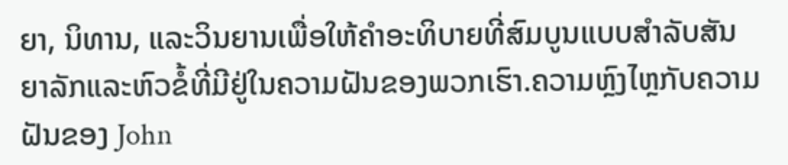ຍາ, ນິທານ, ແລະວິນຍານເພື່ອໃຫ້ຄໍາອະທິບາຍທີ່ສົມບູນແບບສໍາລັບສັນຍາລັກແລະຫົວຂໍ້ທີ່ມີຢູ່ໃນຄວາມຝັນຂອງພວກເຮົາ.ຄວາມຫຼົງໄຫຼກັບຄວາມຝັນຂອງ John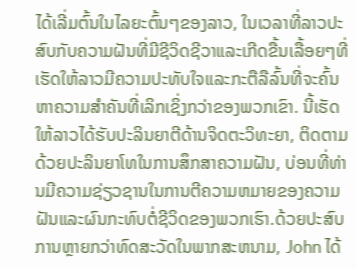ໄດ້ເລີ່ມຕົ້ນໃນໄລຍະຕົ້ນໆຂອງລາວ, ໃນເວລາທີ່ລາວປະສົບກັບຄວາມຝັນທີ່ມີຊີວິດຊີວາແລະເກີດຂື້ນເລື້ອຍໆທີ່ເຮັດໃຫ້ລາວມີຄວາມປະທັບໃຈແລະກະຕືລືລົ້ນທີ່ຈະຄົ້ນຫາຄວາມສໍາຄັນທີ່ເລິກເຊິ່ງກວ່າຂອງພວກເຂົາ. ນີ້ເຮັດໃຫ້ລາວໄດ້ຮັບປະລິນຍາຕີດ້ານຈິດຕະວິທະຍາ, ຕິດຕາມດ້ວຍປະລິນຍາໂທໃນການສຶກສາຄວາມຝັນ, ບ່ອນທີ່ທ່ານມີຄວາມຊ່ຽວຊານໃນການຕີຄວາມຫມາຍຂອງຄວາມຝັນແລະຜົນກະທົບຕໍ່ຊີວິດຂອງພວກເຮົາ.ດ້ວຍປະສົບການຫຼາຍກວ່າທົດສະວັດໃນພາກສະຫນາມ, John ໄດ້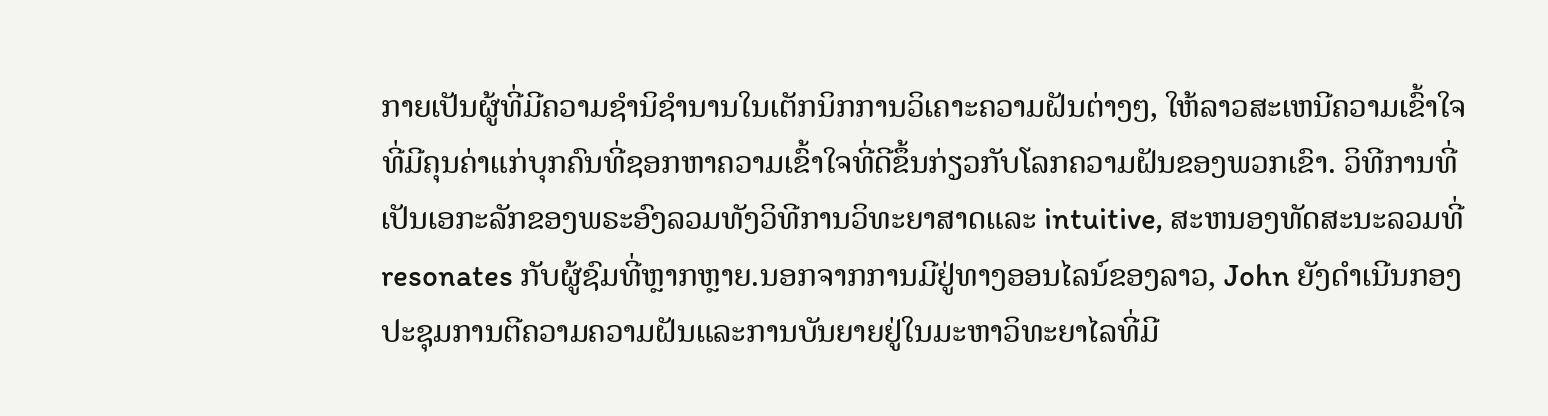ກາຍເປັນຜູ້ທີ່ມີຄວາມຊໍານິຊໍານານໃນເຕັກນິກການວິເຄາະຄວາມຝັນຕ່າງໆ, ໃຫ້ລາວສະເຫນີຄວາມເຂົ້າໃຈທີ່ມີຄຸນຄ່າແກ່ບຸກຄົນທີ່ຊອກຫາຄວາມເຂົ້າໃຈທີ່ດີຂຶ້ນກ່ຽວກັບໂລກຄວາມຝັນຂອງພວກເຂົາ. ວິທີການທີ່ເປັນເອກະລັກຂອງພຣະອົງລວມທັງວິທີການວິທະຍາສາດແລະ intuitive, ສະຫນອງທັດສະນະລວມທີ່resonates ກັບຜູ້ຊົມທີ່ຫຼາກຫຼາຍ.ນອກຈາກການມີຢູ່ທາງອອນໄລນ໌ຂອງລາວ, John ຍັງດໍາເນີນກອງປະຊຸມການຕີຄວາມຄວາມຝັນແລະການບັນຍາຍຢູ່ໃນມະຫາວິທະຍາໄລທີ່ມີ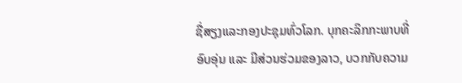ຊື່ສຽງແລະກອງປະຊຸມທົ່ວໂລກ. ບຸກຄະລິກກະພາບທີ່ອົບອຸ່ນ ແລະ ມີສ່ວນຮ່ວມຂອງລາວ, ບວກກັບຄວາມ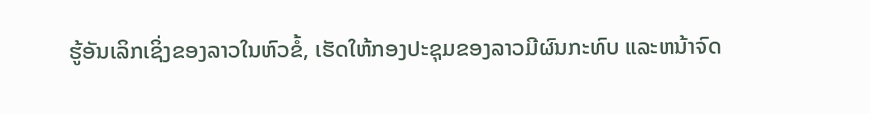ຮູ້ອັນເລິກເຊິ່ງຂອງລາວໃນຫົວຂໍ້, ເຮັດໃຫ້ກອງປະຊຸມຂອງລາວມີຜົນກະທົບ ແລະຫນ້າຈົດ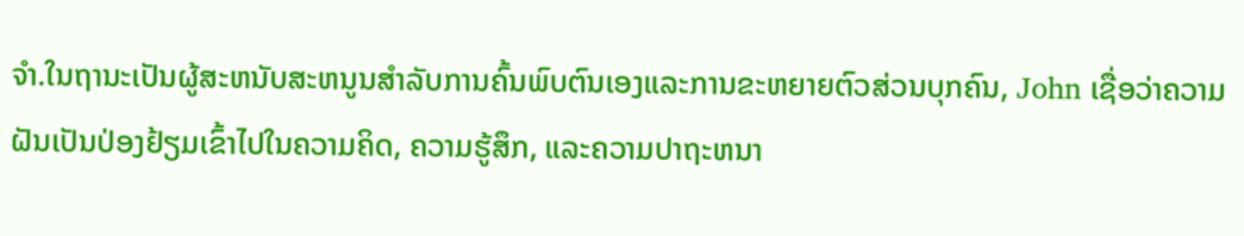ຈໍາ.ໃນຖານະເປັນຜູ້ສະຫນັບສະຫນູນສໍາລັບການຄົ້ນພົບຕົນເອງແລະການຂະຫຍາຍຕົວສ່ວນບຸກຄົນ, John ເຊື່ອວ່າຄວາມຝັນເປັນປ່ອງຢ້ຽມເຂົ້າໄປໃນຄວາມຄິດ, ຄວາມຮູ້ສຶກ, ແລະຄວາມປາຖະຫນາ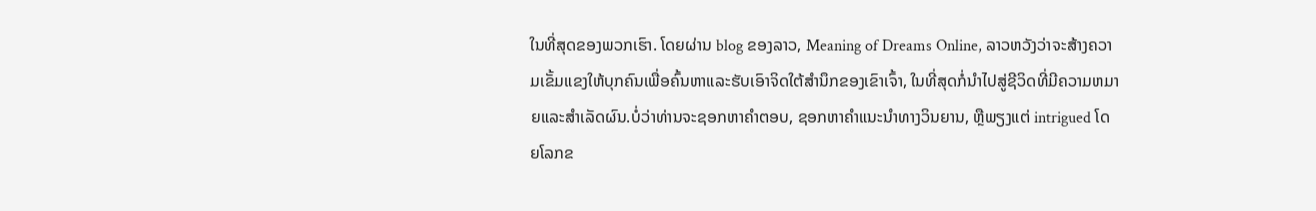ໃນທີ່ສຸດຂອງພວກເຮົາ. ໂດຍຜ່ານ blog ຂອງລາວ, Meaning of Dreams Online, ລາວຫວັງວ່າຈະສ້າງຄວາມເຂັ້ມແຂງໃຫ້ບຸກຄົນເພື່ອຄົ້ນຫາແລະຮັບເອົາຈິດໃຕ້ສໍານຶກຂອງເຂົາເຈົ້າ, ໃນທີ່ສຸດກໍ່ນໍາໄປສູ່ຊີວິດທີ່ມີຄວາມຫມາຍແລະສໍາເລັດຜົນ.ບໍ່ວ່າທ່ານຈະຊອກຫາຄໍາຕອບ, ຊອກຫາຄໍາແນະນໍາທາງວິນຍານ, ຫຼືພຽງແຕ່ intrigued ໂດຍໂລກຂ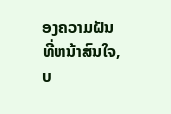ອງຄວາມຝັນທີ່ຫນ້າສົນໃຈ, ບ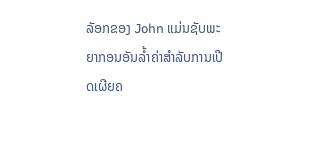ລັອກຂອງ John ແມ່ນຊັບພະຍາກອນອັນລ້ຳຄ່າສໍາລັບການເປີດເຜີຍຄ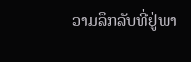ວາມລຶກລັບທີ່ຢູ່ພາ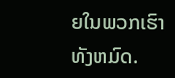ຍໃນພວກເຮົາທັງຫມົດ.